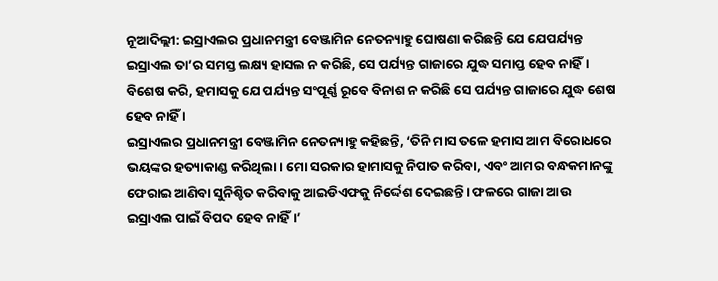ନୂଆଦିଲ୍ଲୀ: ଇସ୍ରାଏଲର ପ୍ରଧାନମନ୍ତ୍ରୀ ବେଞ୍ଜାମିନ ନେତନ୍ୟାହୁ ଘୋଷଣା କରିଛନ୍ତି ଯେ ଯେପର୍ଯ୍ୟନ୍ତ ଇସ୍ରାଏଲ ତା’ର ସମସ୍ତ ଲକ୍ଷ୍ୟ ହାସଲ ନ କରିଛି, ସେ ପର୍ଯ୍ୟନ୍ତ ଗାଜାରେ ଯୁଦ୍ଧ ସମାପ୍ତ ହେବ ନାହିଁ। ବିଶେଷ କରି, ହମାସକୁ ଯେ ପର୍ଯ୍ୟନ୍ତ ସଂପୂର୍ଣ୍ଣ ରୂବେ ବିନାଶ ନ କରିଛି ସେ ପର୍ଯ୍ୟନ୍ତ ଗାଜାରେ ଯୁଦ୍ଧ ଶେଷ ହେବ ନାହିଁ ।
ଇସ୍ରାଏଲର ପ୍ରଧାନମନ୍ତ୍ରୀ ବେଞ୍ଜାମିନ ନେତନ୍ୟାହୁ କହିଛନ୍ତି, ‘ତିନି ମାସ ତଳେ ହମାସ ଆମ ବିରୋଧରେ ଭୟଙ୍କର ହତ୍ୟାକାଣ୍ଡ କରିଥିଲା। ମୋ ସରକାର ହାମାସକୁ ନିପାତ କରିବା, ଏବଂ ଆମର ବନ୍ଧକମାନଙ୍କୁ ଫେରାଇ ଆଣିବା ସୁନିଶ୍ଚିତ କରିବାକୁ ଆଇଡିଏଫକୁ ନିର୍ଦ୍ଦେଶ ଦେଇଛନ୍ତି। ଫଳରେ ଗାଜା ଆଉ ଇସ୍ରାଏଲ ପାଇଁ ବିପଦ ହେବ ନାହିଁ।’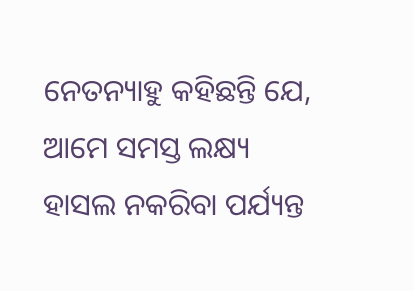ନେତନ୍ୟାହୁ କହିଛନ୍ତି ଯେ, ଆମେ ସମସ୍ତ ଲକ୍ଷ୍ୟ ହାସଲ ନକରିବା ପର୍ଯ୍ୟନ୍ତ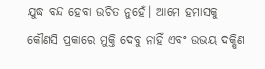ଯୁଦ୍ଧ ବନ୍ଦ ହେବା ଉଚିତ ନୁହେଁ। ଆମେ ହମାସକୁ କୌଣସି ପ୍ରକାରେ ମୁକ୍ତି ଦେବୁ ନାହିଁ ଏବଂ ଉଭୟ ଦକ୍ଷିଣ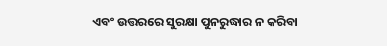ଏବଂ ଉତ୍ତରରେ ସୁରକ୍ଷା ପୁନରୁଦ୍ଧାର ନ କରିବା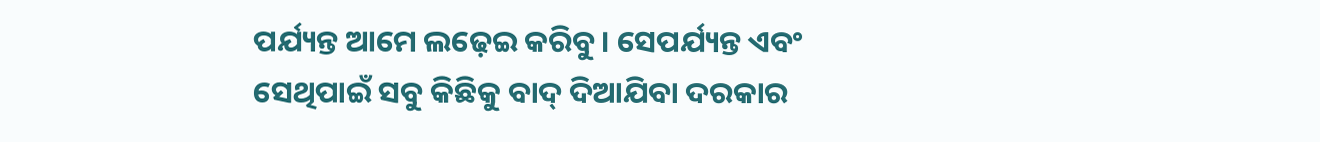ପର୍ଯ୍ୟନ୍ତ ଆମେ ଲଢ଼େଇ କରିବୁ। ସେପର୍ଯ୍ୟନ୍ତ ଏବଂ ସେଥିପାଇଁ ସବୁ କିଛିକୁ ବାଦ୍ ଦିଆଯିବା ଦରକାର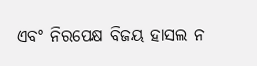ଏବଂ ନିରପେକ୍ଷ ବିଜୟ ହାସଲ ନ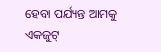ହେବା ପର୍ଯ୍ୟନ୍ତ ଆମକୁ ଏକଜୁଟ୍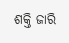ଶକ୍ତି ଜାରି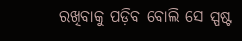ରଖିବାକୁ ପଡ଼ିବ ବୋଲି ସେ ସ୍ପଷ୍ଟ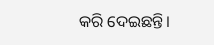କରି ଦେଇଛନ୍ତି।